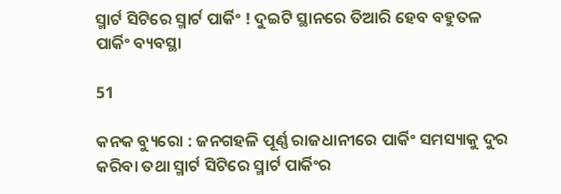ସ୍ମାର୍ଟ ସିଟିରେ ସ୍ମାର୍ଟ ପାର୍କିଂ ! ଦୁଇଟି ସ୍ଥାନରେ ତିଆରି ହେବ ବହୁତଳ ପାର୍କିଂ ବ୍ୟବସ୍ଥା

51

କନକ ବ୍ୟୁରୋ : ଜନଗହଳି ପୂର୍ଣ୍ଣ ରାଜଧାନୀରେ ପାର୍କିଂ ସମସ୍ୟାକୁ ଦୁର କରିବା ତଥା ସ୍ମାର୍ଟ ସିଟିରେ ସ୍ମାର୍ଟ ପାର୍କିଂର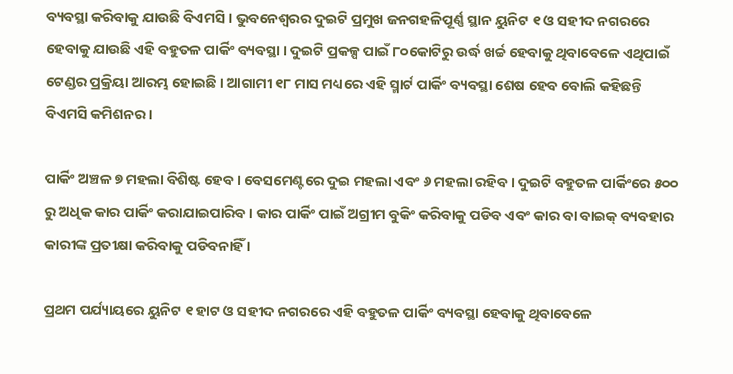ବ୍ୟବସ୍ଥା କରିବାକୁ ଯାଉଛି ବିଏମସି । ଭୁବନେଶ୍ୱରର ଦୁଇଟି ପ୍ରମୁଖ ଜନଗହଳିପୂର୍ଣ୍ଣ ସ୍ଥାନ ୟୁନିଟ ୧ ଓ ସହୀଦ ନଗରରେ ହେବାକୁ ଯାଉଛି ଏହି ବହୁତଳ ପାର୍କିଂ ବ୍ୟବସ୍ଥା । ଦୁଇଟି ପ୍ରକଳ୍ପ ପାଇଁ ୮୦କୋଟିରୁ ଉର୍ଦ୍ଧ ଖର୍ଚ୍ଚ ହେବାକୁ ଥିବାବେଳେ ଏଥିପାଇଁ ଟେଣ୍ଡର ପ୍ରକ୍ରିୟା ଆରମ୍ଭ ହୋଇଛି । ଆଗାମୀ ୧୮ ମାସ ମଧ୍ୟରେ ଏହି ସ୍ମାର୍ଟ ପାର୍କିଂ ବ୍ୟବସ୍ଥା ଶେଷ ହେବ ବୋଲି କହିଛନ୍ତି ବିଏମସି କମିଶନର ।

ପାର୍କିଂ ଅଞ୍ଚଳ ୭ ମହଲା ବିଶିଷ୍ଟ ହେବ । ବେସମେଣ୍ଟରେ ଦୁଇ ମହଲା ଏବଂ ୬ ମହଲା ରହିବ । ଦୁଇଟି ବହୁତଳ ପାର୍କିଂରେ ୫୦୦ ରୁ ଅଧିକ କାର ପାର୍କିଂ କରାଯାଇପାରିବ । କାର ପାର୍କିଂ ପାଇଁ ଅଗ୍ରୀମ ବୁକିଂ କରିବାକୁ ପଡିବ ଏବଂ କାର ବା ବାଇକ୍ ବ୍ୟବହାର କାରୀଙ୍କ ପ୍ରତୀକ୍ଷା କରିବାକୁ ପଡିବନାହିଁ ।

ପ୍ରଥମ ପର୍ଯ୍ୟାୟରେ ୟୁନିଟ ୧ ହାଟ ଓ ସହୀଦ ନଗରରେ ଏହି ବହୁତଳ ପାର୍କିଂ ବ୍ୟବସ୍ଥା ହେବାକୁ ଥିବାବେଳେ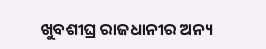ଖୁବଶୀଘ୍ର ରାଜଧାନୀର ଅନ୍ୟ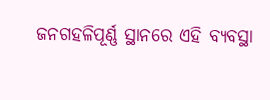ଜନଗହଳିପୂର୍ଣ୍ଣ ସ୍ଥାନରେ ଏହି ବ୍ୟବସ୍ଥା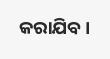କରାଯିବ ।